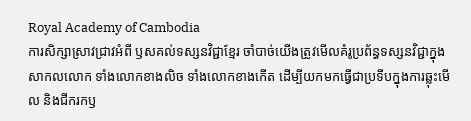Royal Academy of Cambodia
ការសិក្សាស្រាវជ្រាវអំពី ឫសគល់ទស្សនវិជ្ជាខ្មែរ ចាំបាច់យើងត្រូវមើលគំរូប្រព័ន្ធទស្សនវិជ្ជាក្នុងសាកលលោក ទាំងលោកខាងលិច ទាំងលោកខាងកើត ដើម្បីយកមកធ្វើជាប្រទីបក្នុងការឆ្លុះមើល និងជីករកឫ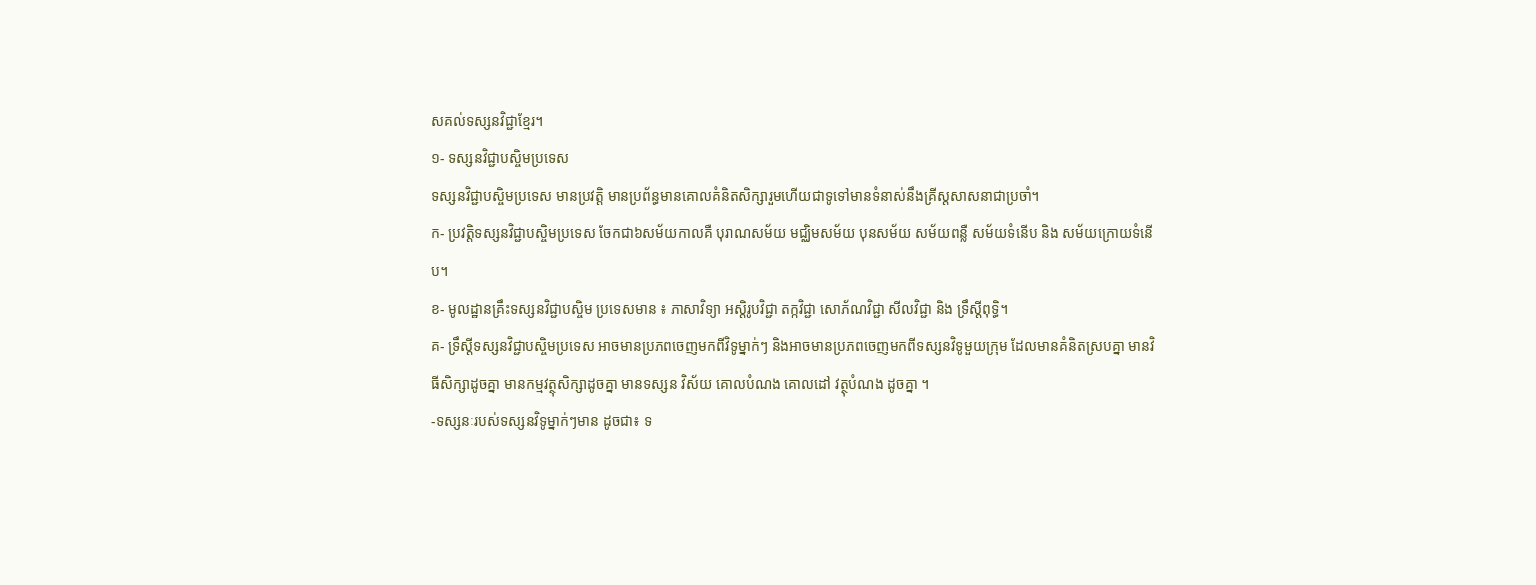សគល់ទស្សនវិជ្ជាខ្មែរ។
១- ទស្សនវិជ្ជាបស្ចិមប្រទេស
ទស្សនវិជ្ជាបស្ចិមប្រទេស មានប្រវត្តិ មានប្រព័ន្ធមានគោលគំនិតសិក្សារួមហើយជាទូទៅមានទំនាស់នឹងគ្រីស្តសាសនាជាប្រចាំ។
ក- ប្រវត្តិទស្សនវិជ្ជាបស្ចិមប្រទេស ចែកជា៦សម័យកាលគឺ បុរាណសម័យ មជ្ឈិមសម័យ បុនសម័យ សម័យពន្លឺ សម័យទំនើប និង សម័យក្រោយទំនើប។
ខ- មូលដ្ឋានគ្រឹះទស្សនវិជ្ជាបស្ចិម ប្រទេសមាន ៖ ភាសាវិទ្យា អស្តិរូបវិជ្ជា តក្កវិជ្ជា សោភ័ណវិជ្ជា សីលវិជ្ជា និង ទ្រឹស្តីពុទ្ធិ។
គ- ទ្រឹស្តីទស្សនវិជ្ជាបស្ចិមប្រទេស អាចមានប្រភពចេញមកពីវិទូម្នាក់ៗ និងអាចមានប្រភពចេញមកពីទស្សនវិទូមួយក្រុម ដែលមានគំនិតស្របគ្នា មានវិធីសិក្សាដូចគ្នា មានកម្មវត្ថុសិក្សាដូចគ្នា មានទស្សន វិស័យ គោលបំណង គោលដៅ វត្ថុបំណង ដូចគ្នា ។
-ទស្សនៈរបស់ទស្សនវិទូម្នាក់ៗមាន ដូចជា៖ ទ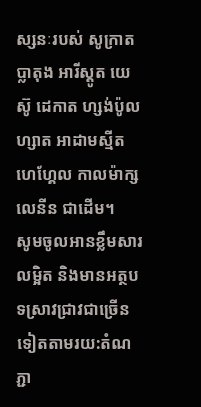ស្សនៈរបស់ សូក្រាត ប្លាតុង អារីស្តូត យេស៊ូ ដេកាត ហ្សង់ប៉ូលហ្សាត អាដាមស្មីត ហេហ្គែល កាលម៉ាក្ស លេនីន ជាដើម។
សូមចូលអានខ្លឹមសារលម្អិត និងមានអត្ថបទស្រាវជ្រាវជាច្រើនទៀតតាមរយ:តំណភ្ជា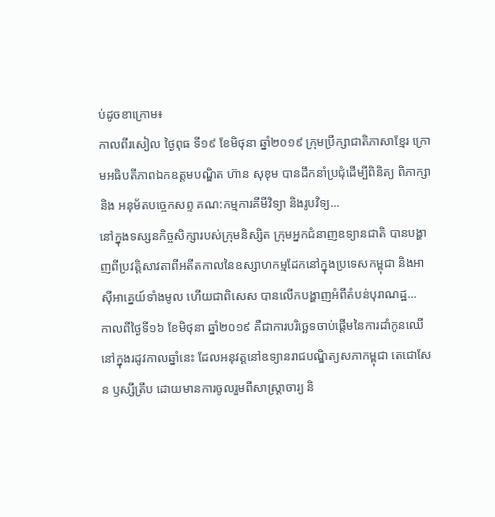ប់ដូចខាក្រោម៖
កាលពីរសៀល ថ្ងៃពុធ ទី១៩ ខែមិថុនា ឆ្នាំ២០១៩ ក្រុមប្រឹក្សាជាតិភាសាខ្មែរ ក្រោមអធិបតីភាពឯកឧត្តមបណ្ឌិត ហ៊ាន សុខុម បានដឹកនាំប្រជុំដើម្បីពិនិត្យ ពិភាក្សា និង អនុម័តបច្ចេកសព្ទ គណ:កម្មការគីមីវិទ្យា និងរូបវិទ្យ...
នៅក្នុងទស្សនកិច្ចសិក្សារបស់ក្រុមនិស្សិត ក្រុមអ្នកជំនាញឧទ្យានជាតិ បានបង្ហាញពីប្រវត្តិសាវតាពីអតីតកាលនៃឧស្សាហកម្មដែកនៅក្នុងប្រទេសកម្ពុជា និងអាស៊ីអាគ្នេយ៍ទាំងមូល ហើយជាពិសេស បានលើកបង្ហាញអំពីតំបន់បុរាណដ្ឋ...
កាលពីថ្ងៃទី១៦ ខែមិថុនា ឆ្នាំ២០១៩ គឺជាការបរិច្ឆេទចាប់ផ្តើមនៃការដាំកូនឈើ នៅក្នុងរដូវកាលឆ្នាំនេះ ដែលអនុវត្តនៅឧទ្យានរាជបណ្ឌិត្យសភាកម្ពុជា តេជោសែន ឫស្សីត្រឹប ដោយមានការចូលរួមពីសាស្ត្រាចារ្យ និ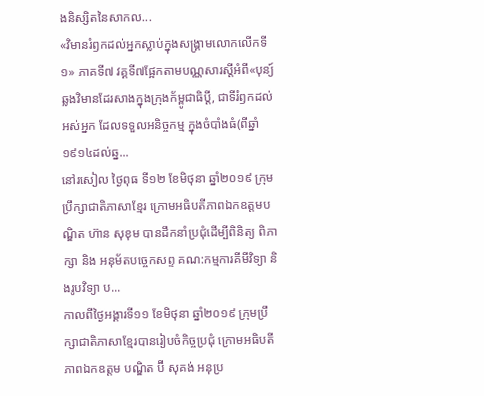ងនិស្សិតនៃសាកល...
«វិមានរំឭកដល់អ្នកស្លាប់ក្នុងសង្គ្រាមលោកលើកទី១» ភាគទី៧ វគ្គទី៧ផ្អែកតាមបណ្ណសារស្តីអំពី«បុន្យ៍ឆ្លងវិមានដែរសាងក្នុងក្រុងក័ម្ពូជាធិប្តី, ជាទីរំឭកដល់អស់អ្នក ដែលទទួលអនិច្ចកម្ម ក្នុងចំបាំងធំ(ពីឆ្នាំ១៩១៤ដល់ឆ្ន...
នៅរសៀល ថ្ងៃពុធ ទី១២ ខែមិថុនា ឆ្នាំ២០១៩ ក្រុមប្រឹក្សាជាតិភាសាខ្មែរ ក្រោមអធិបតីភាពឯកឧត្តមបណ្ឌិត ហ៊ាន សុខុម បានដឹកនាំប្រជុំដើម្បីពិនិត្យ ពិភាក្សា និង អនុម័តបច្ចេកសព្ទ គណ:កម្មការគីមីវិទ្យា និងរូបវិទ្យា ប...
កាលពីថ្ងៃអង្គារទី១១ ខែមិថុនា ឆ្នាំ២០១៩ ក្រុមប្រឹក្សាជាតិភាសាខ្មែរបានរៀបចំកិច្ចប្រជុំ ក្រោមអធិបតីភាពឯកឧត្តម បណ្ឌិត ប៊ី សុគង់ អនុប្រ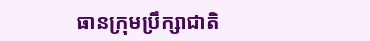ធានក្រុមប្រឹក្សាជាតិ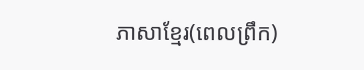ភាសាខ្មែរ(ពេលព្រឹក)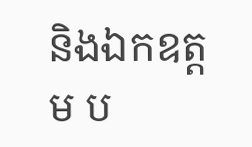និងឯកឧត្តម ប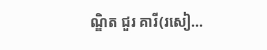ណ្ឌិត ជួរ គារី(រសៀ...